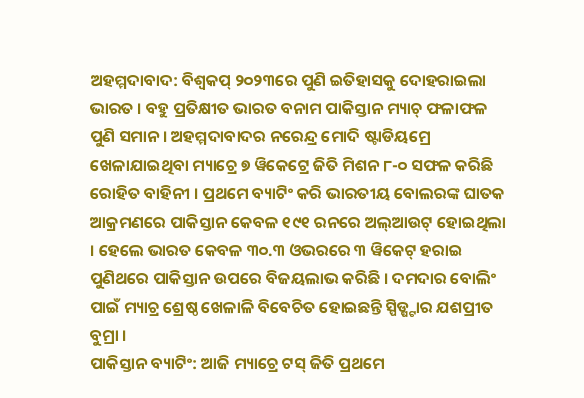ଅହମ୍ମଦାବାଦ: ବିଶ୍ବକପ୍ ୨୦୨୩ରେ ପୁଣି ଇତିହାସକୁ ଦୋହରାଇଲା ଭାରତ । ବହୁ ପ୍ରତିକ୍ଷୀତ ଭାରତ ବନାମ ପାକିସ୍ତାନ ମ୍ୟାଚ୍ ଫଳାଫଳ ପୁଣି ସମାନ । ଅହମ୍ମଦାବାଦର ନରେନ୍ଦ୍ର ମୋଦି ଷ୍ଟାଡିୟମ୍ରେ ଖେଳାଯାଇଥିବା ମ୍ୟାଚ୍ରେ ୭ ୱିକେଟ୍ରେ ଜିତି ମିଶନ ୮-୦ ସଫଳ କରିଛି ରୋହିତ ବାହିନୀ । ପ୍ରଥମେ ବ୍ୟାଟିଂ କରି ଭାରତୀୟ ବୋଲରଙ୍କ ଘାତକ ଆକ୍ରମଣରେ ପାକିସ୍ତାନ କେବଳ ୧୯୧ ରନରେ ଅଲ୍ଆଉଟ୍ ହୋଇଥିଲା । ହେଲେ ଭାରତ କେବଳ ୩୦.୩ ଓଭରରେ ୩ ୱିକେଟ୍ ହରାଇ ପୁଣିଥରେ ପାକିସ୍ତାନ ଉପରେ ବିଜୟଲାଭ କରିଛି । ଦମଦାର ବୋଲିଂ ପାଇଁ ମ୍ୟାଚ୍ର ଶ୍ରେଷ୍ଠ ଖେଳାଳି ବିବେଚିତ ହୋଇଛନ୍ତି ସ୍ପିଡ୍ଷ୍ଟାର ଯଶପ୍ରୀତ ବୁମ୍ରା ।
ପାକିସ୍ତାନ ବ୍ୟାଟିଂ: ଆଜି ମ୍ୟାଚ୍ରେ ଟସ୍ ଜିତି ପ୍ରଥମେ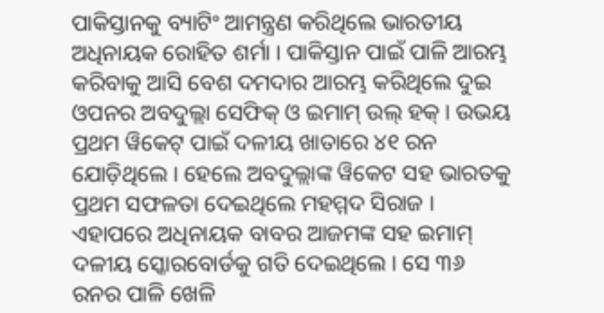ପାକିସ୍ତାନକୁ ବ୍ୟାଟିଂ ଆମନ୍ତ୍ରଣ କରିଥିଲେ ଭାରତୀୟ ଅଧିନାୟକ ରୋହିତ ଶର୍ମା । ପାକିସ୍ତାନ ପାଇଁ ପାଳି ଆରମ୍ଭ କରିବାକୁ ଆସି ବେଶ ଦମଦାର ଆରମ୍ଭ କରିଥିଲେ ଦୁଇ ଓପନର ଅବଦୁଲ୍ଲା ସେଫିକ୍ ଓ ଇମାମ୍ ଉଲ୍ ହକ୍ । ଉଭୟ ପ୍ରଥମ ୱିକେଟ୍ ପାଇଁ ଦଳୀୟ ଖାତାରେ ୪୧ ରନ ଯୋଡ଼ିଥିଲେ । ହେଲେ ଅବଦୁଲ୍ଲାଙ୍କ ୱିକେଟ ସହ ଭାରତକୁ ପ୍ରଥମ ସଫଳତା ଦେଇଥିଲେ ମହମ୍ମଦ ସିରାଜ । ଏହାପରେ ଅଧିନାୟକ ବାବର ଆଜମଙ୍କ ସହ ଇମାମ୍ ଦଳୀୟ ସ୍କୋରବୋର୍ଡକୁ ଗତି ଦେଇଥିଲେ । ସେ ୩୬ ରନର ପାଳି ଖେଳି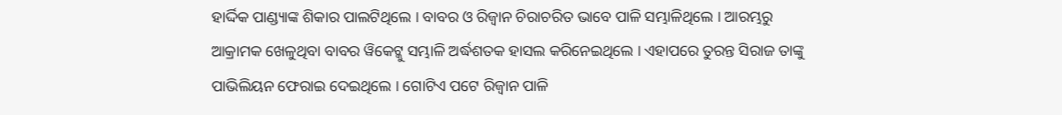ହାର୍ଦ୍ଦିକ ପାଣ୍ଡ୍ୟାଙ୍କ ଶିକାର ପାଲଟିଥିଲେ । ବାବର ଓ ରିଜ୍ୱାନ ଚିରାଚରିତ ଭାବେ ପାଳି ସମ୍ଭାଳିଥିଲେ । ଆରମ୍ଭରୁ ଆକ୍ରାମକ ଖେଳୁଥିବା ବାବର ୱିକେଟ୍କୁ ସମ୍ଭାଳି ଅର୍ଦ୍ଧଶତକ ହାସଲ କରିନେଇଥିଲେ । ଏହାପରେ ତୁରନ୍ତ ସିରାଜ ତାଙ୍କୁ ପାଭିଲିୟନ ଫେରାଇ ଦେଇଥିଲେ । ଗୋଟିଏ ପଟେ ରିଜ୍ୱାନ ପାଳି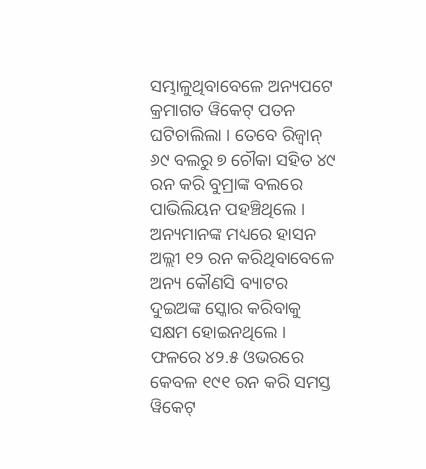ସମ୍ଭାଳୁଥିବାବେଳେ ଅନ୍ୟପଟେ କ୍ରମାଗତ ୱିକେଟ୍ ପତନ ଘଟିଚାଲିଲା । ତେବେ ରିଜ୍ୱାନ୍ ୬୯ ବଲରୁ ୭ ଚୌକା ସହିତ ୪୯ ରନ କରି ବୁମ୍ରାଙ୍କ ବଲରେ ପାଭିଲିୟନ ପହଞ୍ଚିଥିଲେ । ଅନ୍ୟମାନଙ୍କ ମଧ୍ୟରେ ହାସନ ଅଲ୍ଲୀ ୧୨ ରନ କରିଥିବାବେଳେ ଅନ୍ୟ କୌଣସି ବ୍ୟାଟର ଦୁଇଅଙ୍କ ସ୍କୋର କରିବାକୁ ସକ୍ଷମ ହୋଇନଥିଲେ । ଫଳରେ ୪୨.୫ ଓଭରରେ କେବଳ ୧୯୧ ରନ କରି ସମସ୍ତ ୱିକେଟ୍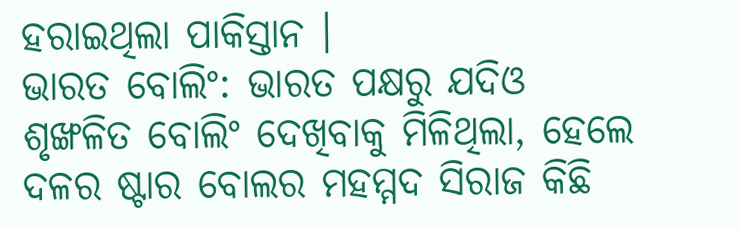ହରାଇଥିଲା ପାକିସ୍ତାନ ।
ଭାରତ ବୋଲିଂ: ଭାରତ ପକ୍ଷରୁ ଯଦିଓ ଶୃଙ୍ଖଳିତ ବୋଲିଂ ଦେଖିବାକୁ ମିଳିଥିଲା, ହେଲେ ଦଳର ଷ୍ଟାର ବୋଲର ମହମ୍ମଦ ସିରାଜ କିଛି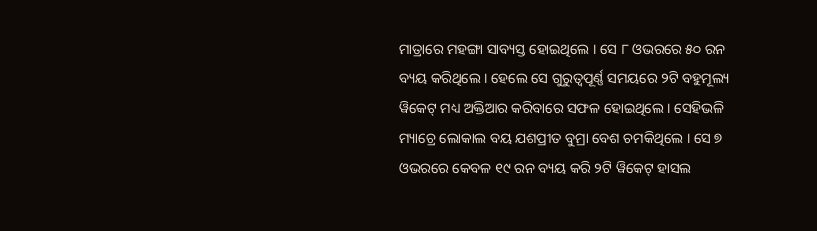ମାତ୍ରାରେ ମହଙ୍ଗା ସାବ୍ୟସ୍ତ ହୋଇଥିଲେ । ସେ ୮ ଓଭରରେ ୫୦ ରନ ବ୍ୟୟ କରିଥିଲେ । ହେଲେ ସେ ଗୁରୁତ୍ବପୂର୍ଣ୍ଣ ସମୟରେ ୨ଟି ବହୁମୂଲ୍ୟ ୱିକେଟ୍ ମଧ୍ୟ ଅକ୍ତିଆର କରିବାରେ ସଫଳ ହୋଇଥିଲେ । ସେହିଭଳି ମ୍ୟାଚ୍ରେ ଲୋକାଲ ବୟ ଯଶପ୍ରୀତ ବୁମ୍ରା ବେଶ ଚମକିଥିଲେ । ସେ ୭ ଓଭରରେ କେବଳ ୧୯ ରନ ବ୍ୟୟ କରି ୨ଟି ୱିକେଟ୍ ହାସଲ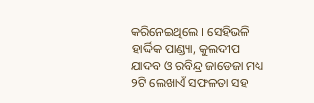କରିନେଇଥିଲେ । ସେହିଭଳି ହାର୍ଦ୍ଦିକ ପାଣ୍ଡ୍ୟା, କୁଲଦୀପ ଯାଦବ ଓ ରବିନ୍ଦ୍ର ଜାଡେଜା ମଧ୍ୟ ୨ଟି ଲେଖାଏଁ ସଫଳତା ସହ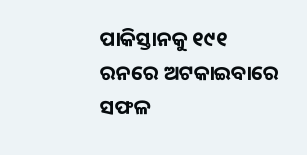ପାକିସ୍ତାନକୁ ୧୯୧ ରନରେ ଅଟକାଇବାରେ ସଫଳ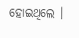ହୋଇଥିଲେ ।